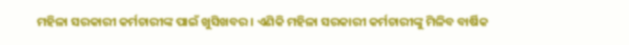ମହିଳା ସରକାରୀ କର୍ମଚାରୀଙ୍କ ପାଇଁ ଖୁସିଖବର । ଏଣିକି ମହିଳା ସରକାରୀ କର୍ମଚାରୀଙ୍କୁ ମିଳିବ ବାର୍ଷିକ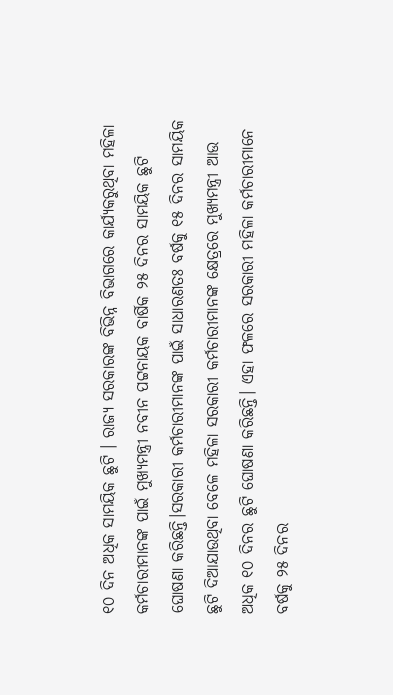୧୦ ଦିନ ଅଧିକ ସାମୟିକ ଛୁଟି । ରାଜ୍ୟ ସରକାରଙ୍କ ବିଭିନ୍ନ ବିଭାଗରେ କାର୍ଯ୍ୟକରୁଥିବା ମହିଳା କର୍ମଚାରୀମାନଙ୍କ ପାଇଁ ମୁଖ୍ୟମନ୍ତ୍ରୀ ନବୀନ ପଟ୍ଟନାୟକ ବାର୍ଷିକ ୨୫ ଦିନର ସାମୟିକ ଛୁଟି ଘୋଷଣା କରିଛନ୍ତି।ସରକାରୀ କର୍ମଚାରୀମାନଙ୍କ ପାଇଁ ସାଧାରଣତଃ ବର୍ଷକୁ ୧୫ ଦିନର ସାମୟିକ ଛୁଟି ଦିଆଯାଉଥିବା ବେଳେ ମହିଳା ସରକାରୀ କର୍ମଚାରୀମାନଙ୍କ କ୍ଷେତ୍ରରେ ମୁଖ୍ୟମନ୍ତ୍ରୀ ଆଉ ଅଧିକ ୧୦ ଦିନର ଛୁଟି ଘୋଷଣା କରିଛନ୍ତି। ଏହା ଫଳରେ ସରକାରୀ ମହିଳା କର୍ମଚାରୀମାନେ ବର୍ଷକୁ ୨୫ ଦିନର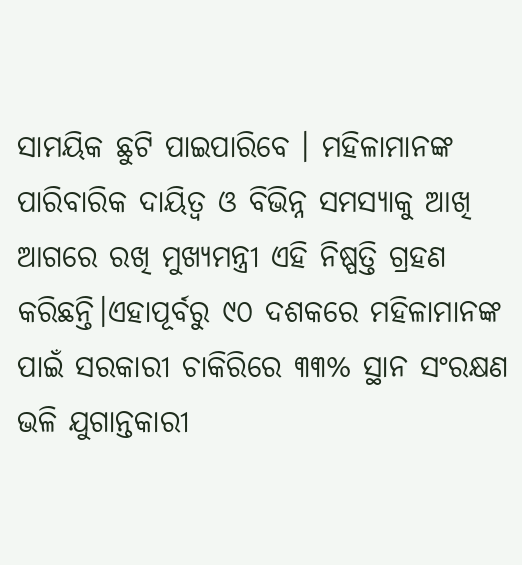ସାମୟିକ ଛୁଟି ପାଇପାରିବେ । ମହିଳାମାନଙ୍କ ପାରିବାରିକ ଦାୟିତ୍ୱ ଓ ବିଭିନ୍ନ ସମସ୍ୟାକୁ ଆଖି ଆଗରେ ରଖି ମୁଖ୍ୟମନ୍ତ୍ରୀ ଏହି ନିଷ୍ପତ୍ତି ଗ୍ରହଣ କରିଛନ୍ତି।ଏହାପୂର୍ବରୁ ୯୦ ଦଶକରେ ମହିଳାମାନଙ୍କ ପାଇଁ ସରକାରୀ ଚାକିରିରେ ୩୩% ସ୍ଥାନ ସଂରକ୍ଷଣ ଭଳି ଯୁଗାନ୍ତକାରୀ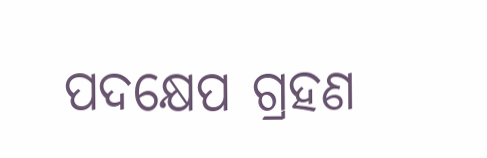ପଦକ୍ଷେପ ଗ୍ରହଣ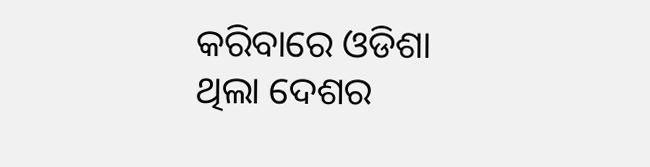କରିବାରେ ଓଡିଶା ଥିଲା ଦେଶର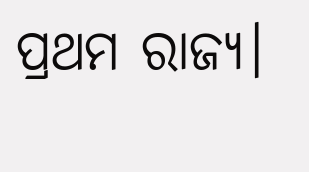ପ୍ରଥମ ରାଜ୍ୟ।